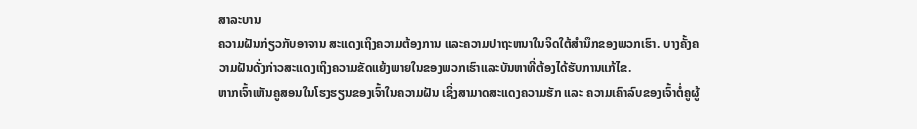ສາລະບານ
ຄວາມຝັນກ່ຽວກັບອາຈານ ສະແດງເຖິງຄວາມຕ້ອງການ ແລະຄວາມປາຖະຫນາໃນຈິດໃຕ້ສຳນຶກຂອງພວກເຮົາ. ບາງຄັ້ງຄວາມຝັນດັ່ງກ່າວສະແດງເຖິງຄວາມຂັດແຍ້ງພາຍໃນຂອງພວກເຮົາແລະບັນຫາທີ່ຕ້ອງໄດ້ຮັບການແກ້ໄຂ.
ຫາກເຈົ້າເຫັນຄູສອນໃນໂຮງຮຽນຂອງເຈົ້າໃນຄວາມຝັນ ເຊິ່ງສາມາດສະແດງຄວາມຮັກ ແລະ ຄວາມເຄົາລົບຂອງເຈົ້າຕໍ່ຄູຜູ້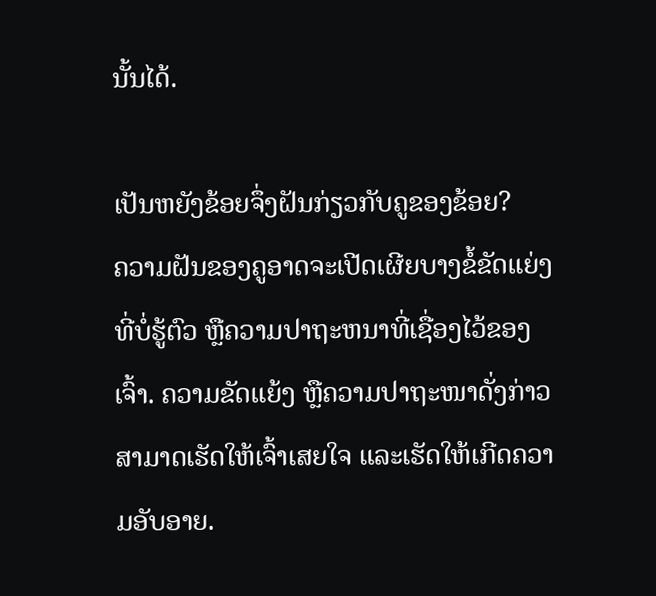ນັ້ນໄດ້.

ເປັນຫຍັງຂ້ອຍຈຶ່ງຝັນກ່ຽວກັບຄູຂອງຂ້ອຍ?
ຄວາມຝັນຂອງຄູອາດຈະເປີດເຜີຍບາງຂໍ້ຂັດແຍ່ງທີ່ບໍ່ຮູ້ຕົວ ຫຼືຄວາມປາຖະຫນາທີ່ເຊື່ອງໄວ້ຂອງເຈົ້າ. ຄວາມຂັດແຍ້ງ ຫຼືຄວາມປາຖະໜາດັ່ງກ່າວສາມາດເຮັດໃຫ້ເຈົ້າເສຍໃຈ ແລະເຮັດໃຫ້ເກີດຄວາມອັບອາຍ.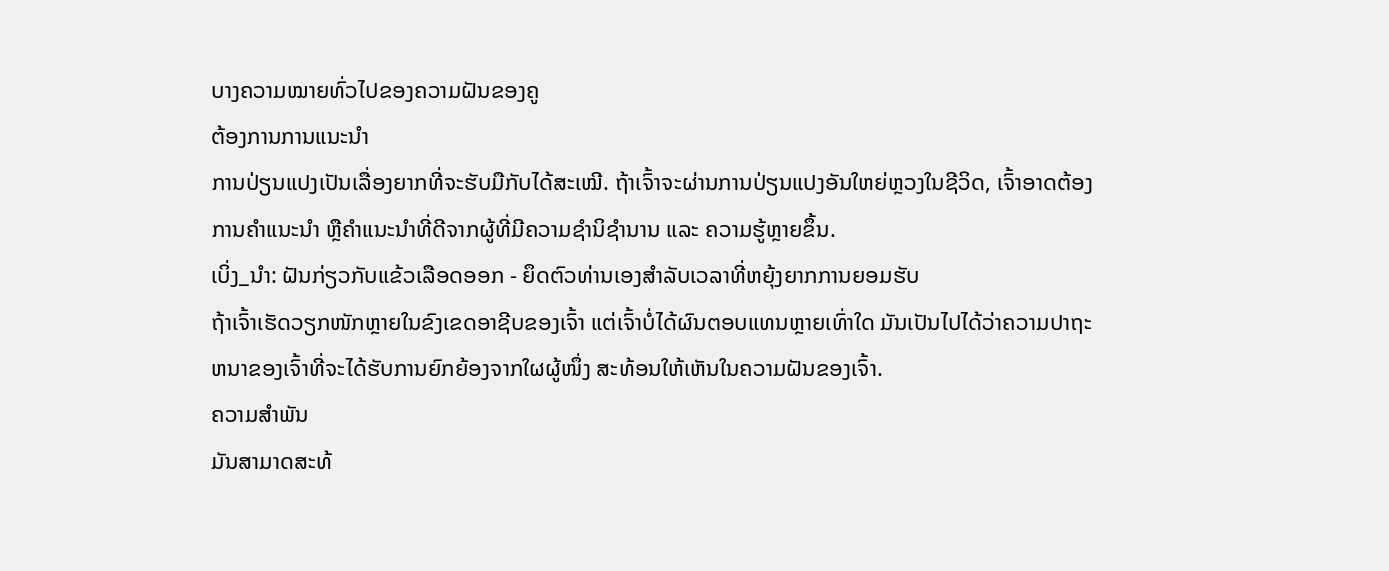ບາງຄວາມໝາຍທົ່ວໄປຂອງຄວາມຝັນຂອງຄູ
ຕ້ອງການການແນະນຳ
ການປ່ຽນແປງເປັນເລື່ອງຍາກທີ່ຈະຮັບມືກັບໄດ້ສະເໝີ. ຖ້າເຈົ້າຈະຜ່ານການປ່ຽນແປງອັນໃຫຍ່ຫຼວງໃນຊີວິດ, ເຈົ້າອາດຕ້ອງການຄໍາແນະນໍາ ຫຼືຄໍາແນະນໍາທີ່ດີຈາກຜູ້ທີ່ມີຄວາມຊໍານິຊໍານານ ແລະ ຄວາມຮູ້ຫຼາຍຂຶ້ນ.
ເບິ່ງ_ນຳ: ຝັນກ່ຽວກັບແຂ້ວເລືອດອອກ - ຍຶດຕົວທ່ານເອງສໍາລັບເວລາທີ່ຫຍຸ້ງຍາກການຍອມຮັບ
ຖ້າເຈົ້າເຮັດວຽກໜັກຫຼາຍໃນຂົງເຂດອາຊີບຂອງເຈົ້າ ແຕ່ເຈົ້າບໍ່ໄດ້ຜົນຕອບແທນຫຼາຍເທົ່າໃດ ມັນເປັນໄປໄດ້ວ່າຄວາມປາຖະຫນາຂອງເຈົ້າທີ່ຈະໄດ້ຮັບການຍົກຍ້ອງຈາກໃຜຜູ້ໜຶ່ງ ສະທ້ອນໃຫ້ເຫັນໃນຄວາມຝັນຂອງເຈົ້າ.
ຄວາມສຳພັນ
ມັນສາມາດສະທ້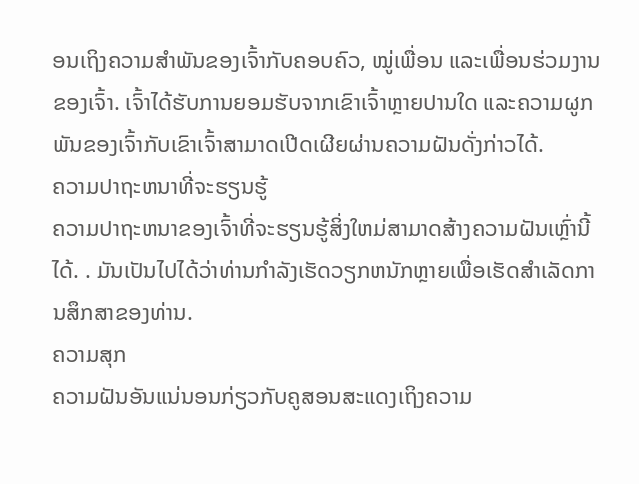ອນເຖິງຄວາມສຳພັນຂອງເຈົ້າກັບຄອບຄົວ, ໝູ່ເພື່ອນ ແລະເພື່ອນຮ່ວມງານຂອງເຈົ້າ. ເຈົ້າໄດ້ຮັບການຍອມຮັບຈາກເຂົາເຈົ້າຫຼາຍປານໃດ ແລະຄວາມຜູກພັນຂອງເຈົ້າກັບເຂົາເຈົ້າສາມາດເປີດເຜີຍຜ່ານຄວາມຝັນດັ່ງກ່າວໄດ້.
ຄວາມປາຖະຫນາທີ່ຈະຮຽນຮູ້
ຄວາມປາຖະຫນາຂອງເຈົ້າທີ່ຈະຮຽນຮູ້ສິ່ງໃຫມ່ສາມາດສ້າງຄວາມຝັນເຫຼົ່ານີ້ໄດ້. . ມັນເປັນໄປໄດ້ວ່າທ່ານກໍາລັງເຮັດວຽກຫນັກຫຼາຍເພື່ອເຮັດສໍາເລັດການສຶກສາຂອງທ່ານ.
ຄວາມສຸກ
ຄວາມຝັນອັນແນ່ນອນກ່ຽວກັບຄູສອນສະແດງເຖິງຄວາມ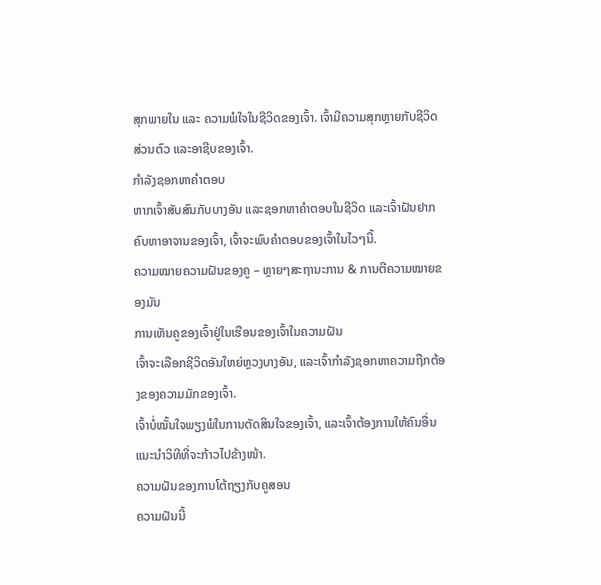ສຸກພາຍໃນ ແລະ ຄວາມພໍໃຈໃນຊີວິດຂອງເຈົ້າ. ເຈົ້າມີຄວາມສຸກຫຼາຍກັບຊີວິດສ່ວນຕົວ ແລະອາຊີບຂອງເຈົ້າ.
ກຳລັງຊອກຫາຄຳຕອບ
ຫາກເຈົ້າສັບສົນກັບບາງອັນ ແລະຊອກຫາຄຳຕອບໃນຊີວິດ ແລະເຈົ້າຝັນຢາກຄົບຫາອາຈານຂອງເຈົ້າ, ເຈົ້າຈະພົບຄຳຕອບຂອງເຈົ້າໃນໄວໆນີ້.
ຄວາມໝາຍຄວາມຝັນຂອງຄູ – ຫຼາຍໆສະຖານະການ & ການຕີຄວາມໝາຍຂອງມັນ
ການເຫັນຄູຂອງເຈົ້າຢູ່ໃນເຮືອນຂອງເຈົ້າໃນຄວາມຝັນ
ເຈົ້າຈະເລືອກຊີວິດອັນໃຫຍ່ຫຼວງບາງອັນ, ແລະເຈົ້າກຳລັງຊອກຫາຄວາມຖືກຕ້ອງຂອງຄວາມມັກຂອງເຈົ້າ.
ເຈົ້າບໍ່ໝັ້ນໃຈພຽງພໍໃນການຕັດສິນໃຈຂອງເຈົ້າ, ແລະເຈົ້າຕ້ອງການໃຫ້ຄົນອື່ນແນະນຳວິທີທີ່ຈະກ້າວໄປຂ້າງໜ້າ.
ຄວາມຝັນຂອງການໂຕ້ຖຽງກັບຄູສອນ
ຄວາມຝັນນີ້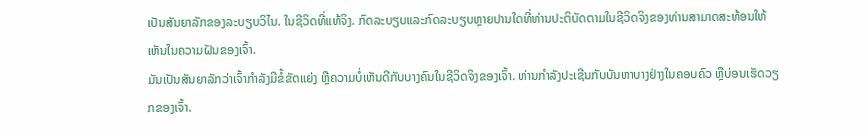ເປັນສັນຍາລັກຂອງລະບຽບວິໄນ. ໃນຊີວິດທີ່ແທ້ຈິງ. ກົດລະບຽບແລະກົດລະບຽບຫຼາຍປານໃດທີ່ທ່ານປະຕິບັດຕາມໃນຊີວິດຈິງຂອງທ່ານສາມາດສະທ້ອນໃຫ້ເຫັນໃນຄວາມຝັນຂອງເຈົ້າ.
ມັນເປັນສັນຍາລັກວ່າເຈົ້າກຳລັງມີຂໍ້ຂັດແຍ່ງ ຫຼືຄວາມບໍ່ເຫັນດີກັບບາງຄົນໃນຊີວິດຈິງຂອງເຈົ້າ. ທ່ານກຳລັງປະເຊີນກັບບັນຫາບາງຢ່າງໃນຄອບຄົວ ຫຼືບ່ອນເຮັດວຽກຂອງເຈົ້າ.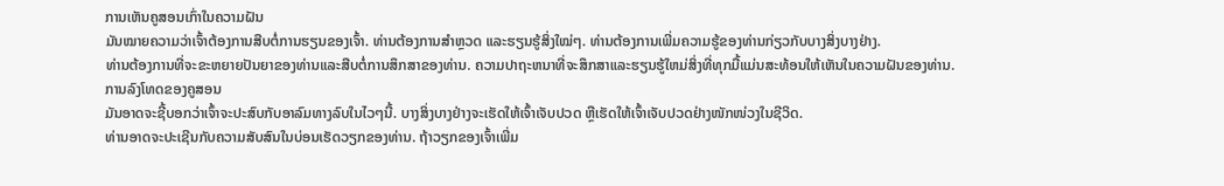ການເຫັນຄູສອນເກົ່າໃນຄວາມຝັນ
ມັນໝາຍຄວາມວ່າເຈົ້າຕ້ອງການສືບຕໍ່ການຮຽນຂອງເຈົ້າ. ທ່ານຕ້ອງການສຳຫຼວດ ແລະຮຽນຮູ້ສິ່ງໃໝ່ໆ. ທ່ານຕ້ອງການເພີ່ມຄວາມຮູ້ຂອງທ່ານກ່ຽວກັບບາງສິ່ງບາງຢ່າງ.
ທ່ານຕ້ອງການທີ່ຈະຂະຫຍາຍປັນຍາຂອງທ່ານແລະສືບຕໍ່ການສຶກສາຂອງທ່ານ. ຄວາມປາຖະຫນາທີ່ຈະສຶກສາແລະຮຽນຮູ້ໃຫມ່ສິ່ງທີ່ທຸກມື້ແມ່ນສະທ້ອນໃຫ້ເຫັນໃນຄວາມຝັນຂອງທ່ານ.
ການລົງໂທດຂອງຄູສອນ
ມັນອາດຈະຊີ້ບອກວ່າເຈົ້າຈະປະສົບກັບອາລົມທາງລົບໃນໄວໆນີ້. ບາງສິ່ງບາງຢ່າງຈະເຮັດໃຫ້ເຈົ້າເຈັບປວດ ຫຼືເຮັດໃຫ້ເຈົ້າເຈັບປວດຢ່າງໜັກໜ່ວງໃນຊີວິດ.
ທ່ານອາດຈະປະເຊີນກັບຄວາມສັບສົນໃນບ່ອນເຮັດວຽກຂອງທ່ານ. ຖ້າວຽກຂອງເຈົ້າເພີ່ມ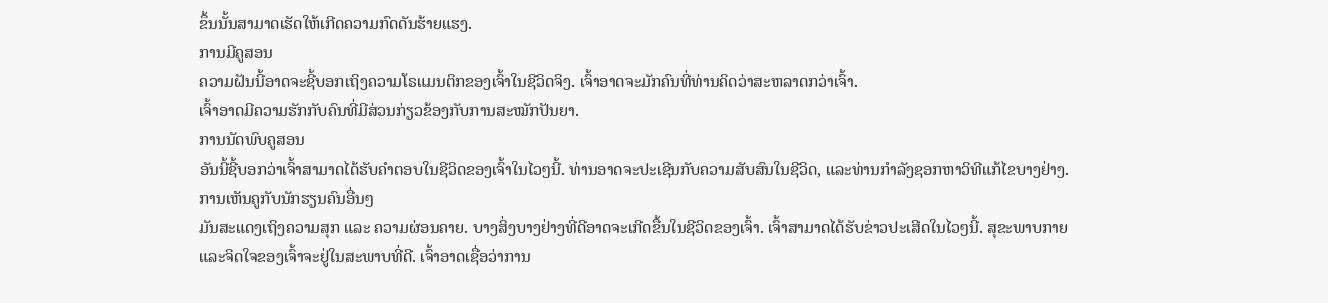ຂຶ້ນນັ້ນສາມາດເຮັດໃຫ້ເກີດຄວາມກົດດັນຮ້າຍແຮງ.
ການມີຄູສອນ
ຄວາມຝັນນີ້ອາດຈະຊີ້ບອກເຖິງຄວາມໂຣແມນຕິກຂອງເຈົ້າໃນຊີວິດຈິງ. ເຈົ້າອາດຈະມັກຄົນທີ່ທ່ານຄິດວ່າສະຫລາດກວ່າເຈົ້າ.
ເຈົ້າອາດມີຄວາມຮັກກັບຄົນທີ່ມີສ່ວນກ່ຽວຂ້ອງກັບການສະໝັກປັນຍາ.
ການນັດພົບຄູສອນ
ອັນນີ້ຊີ້ບອກວ່າເຈົ້າສາມາດໄດ້ຮັບຄຳຕອບໃນຊີວິດຂອງເຈົ້າໃນໄວໆນີ້. ທ່ານອາດຈະປະເຊີນກັບຄວາມສັບສົນໃນຊີວິດ, ແລະທ່ານກໍາລັງຊອກຫາວິທີແກ້ໄຂບາງຢ່າງ.
ການເຫັນຄູກັບນັກຮຽນຄົນອື່ນໆ
ມັນສະແດງເຖິງຄວາມສຸກ ແລະ ຄວາມຜ່ອນຄາຍ. ບາງສິ່ງບາງຢ່າງທີ່ດີອາດຈະເກີດຂື້ນໃນຊີວິດຂອງເຈົ້າ. ເຈົ້າສາມາດໄດ້ຮັບຂ່າວປະເສີດໃນໄວໆນີ້. ສຸຂະພາບກາຍ ແລະຈິດໃຈຂອງເຈົ້າຈະຢູ່ໃນສະພາບທີ່ດີ. ເຈົ້າອາດເຊື່ອວ່າການ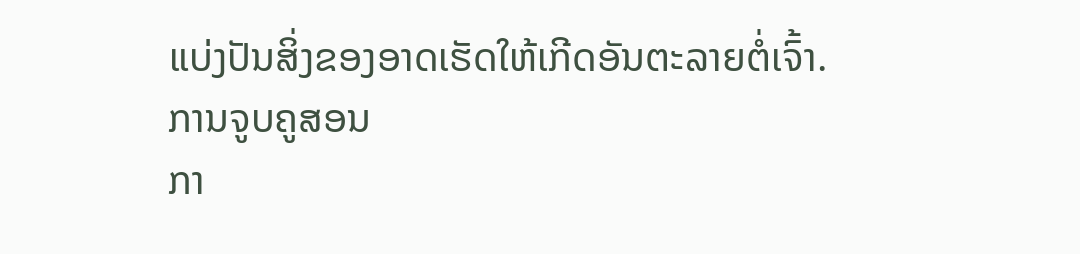ແບ່ງປັນສິ່ງຂອງອາດເຮັດໃຫ້ເກີດອັນຕະລາຍຕໍ່ເຈົ້າ.
ການຈູບຄູສອນ
ກາ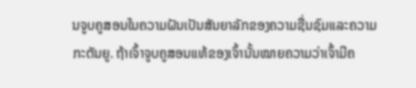ນຈູບຄູສອນໃນຄວາມຝັນເປັນສັນຍາລັກຂອງຄວາມຊື່ນຊົມແລະຄວາມກະຕັນຍູ. ຖ້າເຈົ້າຈູບຄູສອນແທ້ຂອງເຈົ້ານັ້ນໝາຍຄວາມວ່າເຈົ້າມີຄ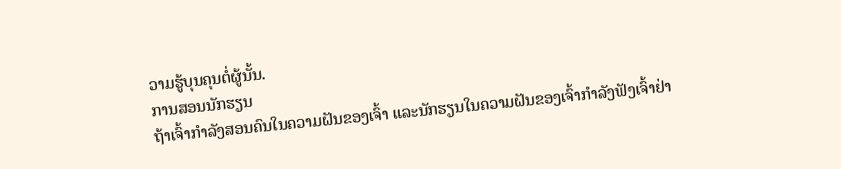ວາມຮູ້ບຸນຄຸນຕໍ່ຜູ້ນັ້ນ.
ການສອນນັກຮຽນ
ຖ້າເຈົ້າກຳລັງສອນຄົນໃນຄວາມຝັນຂອງເຈົ້າ ແລະນັກຮຽນໃນຄວາມຝັນຂອງເຈົ້າກຳລັງຟັງເຈົ້າຢ່າ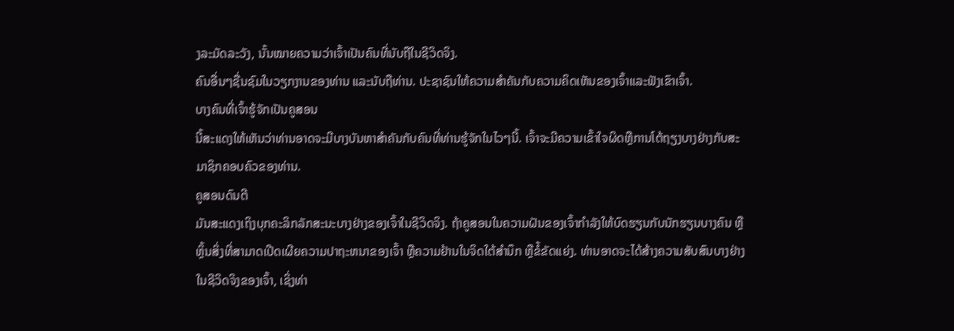ງລະມັດລະວັງ, ນັ້ນໝາຍຄວາມວ່າເຈົ້າເປັນຄົນທີ່ນັບຖືໃນຊີວິດຈິງ.
ຄົນອື່ນໆຊື່ນຊົມໃນວຽກງານຂອງທ່ານ ແລະນັບຖືທ່ານ. ປະຊາຊົນໃຫ້ຄວາມສໍາຄັນກັບຄວາມຄິດເຫັນຂອງເຈົ້າແລະຟັງເຂົາເຈົ້າ.
ບາງຄົນທີ່ເຈົ້າຮູ້ຈັກເປັນຄູສອນ
ນີ້ສະແດງໃຫ້ເຫັນວ່າທ່ານອາດຈະມີບາງບັນຫາສໍາຄັນກັບຄົນທີ່ທ່ານຮູ້ຈັກໃນໄວໆນີ້. ເຈົ້າຈະມີຄວາມເຂົ້າໃຈຜິດຫຼືການໂຕ້ຖຽງບາງຢ່າງກັບສະມາຊິກຄອບຄົວຂອງທ່ານ.
ຄູສອນດົນຕີ
ມັນສະແດງເຖິງບຸກຄະລິກລັກສະນະບາງຢ່າງຂອງເຈົ້າໃນຊີວິດຈິງ. ຖ້າຄູສອນໃນຄວາມຝັນຂອງເຈົ້າກໍາລັງໃຫ້ບົດຮຽນກັບນັກຮຽນບາງຄົນ ຫຼືຫຼິ້ນສິ່ງທີ່ສາມາດເປີດເຜີຍຄວາມປາຖະຫນາຂອງເຈົ້າ ຫຼືຄວາມຢ້ານໃນຈິດໃຕ້ສໍານຶກ ຫຼືຂໍ້ຂັດແຍ່ງ. ທ່ານອາດຈະໄດ້ສ້າງຄວາມສັບສົນບາງຢ່າງໃນຊີວິດຈິງຂອງເຈົ້າ, ເຊິ່ງທ່າ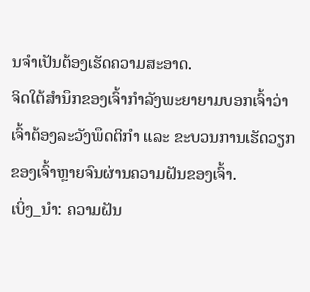ນຈໍາເປັນຕ້ອງເຮັດຄວາມສະອາດ.
ຈິດໃຕ້ສຳນຶກຂອງເຈົ້າກຳລັງພະຍາຍາມບອກເຈົ້າວ່າເຈົ້າຕ້ອງລະວັງພຶດຕິກຳ ແລະ ຂະບວນການເຮັດວຽກຂອງເຈົ້າຫຼາຍຈົນຜ່ານຄວາມຝັນຂອງເຈົ້າ.
ເບິ່ງ_ນຳ: ຄວາມຝັນ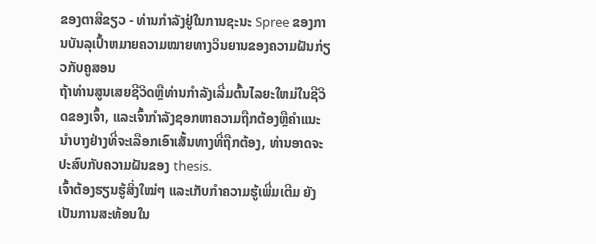ຂອງຕາສີຂຽວ - ທ່ານກໍາລັງຢູ່ໃນການຊະນະ Spree ຂອງການບັນລຸເປົ້າຫມາຍຄວາມໝາຍທາງວິນຍານຂອງຄວາມຝັນກ່ຽວກັບຄູສອນ
ຖ້າທ່ານສູນເສຍຊີວິດຫຼືທ່ານກໍາລັງເລີ່ມຕົ້ນໄລຍະໃຫມ່ໃນຊີວິດຂອງເຈົ້າ, ແລະເຈົ້າກໍາລັງຊອກຫາຄວາມຖືກຕ້ອງຫຼືຄໍາແນະນໍາບາງຢ່າງທີ່ຈະເລືອກເອົາເສັ້ນທາງທີ່ຖືກຕ້ອງ, ທ່ານອາດຈະປະສົບກັບຄວາມຝັນຂອງ thesis.
ເຈົ້າຕ້ອງຮຽນຮູ້ສິ່ງໃໝ່ໆ ແລະເກັບກຳຄວາມຮູ້ເພີ່ມເຕີມ ຍັງເປັນການສະທ້ອນໃນ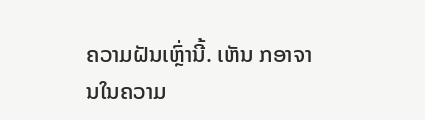ຄວາມຝັນເຫຼົ່ານີ້. ເຫັນ ກອາຈານໃນຄວາມ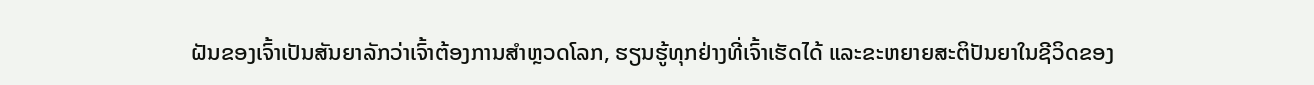ຝັນຂອງເຈົ້າເປັນສັນຍາລັກວ່າເຈົ້າຕ້ອງການສຳຫຼວດໂລກ, ຮຽນຮູ້ທຸກຢ່າງທີ່ເຈົ້າເຮັດໄດ້ ແລະຂະຫຍາຍສະຕິປັນຍາໃນຊີວິດຂອງ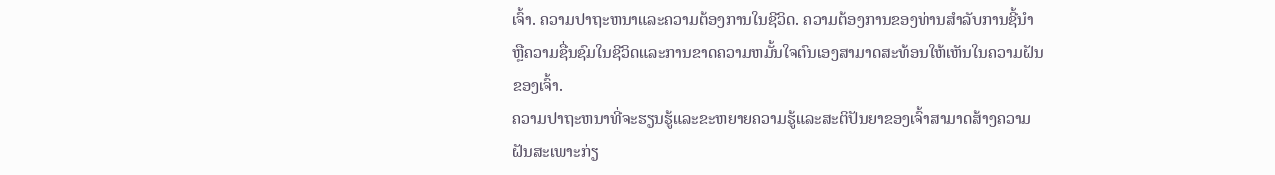ເຈົ້າ. ຄວາມປາຖະຫນາແລະຄວາມຕ້ອງການໃນຊີວິດ. ຄວາມຕ້ອງການຂອງທ່ານສໍາລັບການຊີ້ນໍາຫຼືຄວາມຊື່ນຊົມໃນຊີວິດແລະການຂາດຄວາມຫມັ້ນໃຈຕົນເອງສາມາດສະທ້ອນໃຫ້ເຫັນໃນຄວາມຝັນຂອງເຈົ້າ.
ຄວາມປາຖະຫນາທີ່ຈະຮຽນຮູ້ແລະຂະຫຍາຍຄວາມຮູ້ແລະສະຕິປັນຍາຂອງເຈົ້າສາມາດສ້າງຄວາມຝັນສະເພາະກ່ຽ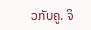ວກັບຄູ. ຈິ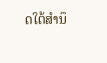ດໃຕ້ສຳນຶ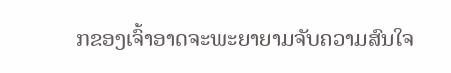ກຂອງເຈົ້າອາດຈະພະຍາຍາມຈັບຄວາມສົນໃຈ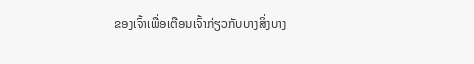ຂອງເຈົ້າເພື່ອເຕືອນເຈົ້າກ່ຽວກັບບາງສິ່ງບາງ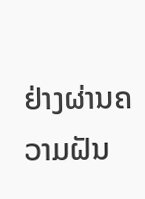ຢ່າງຜ່ານຄວາມຝັນ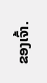ຂອງເຈົ້າ.